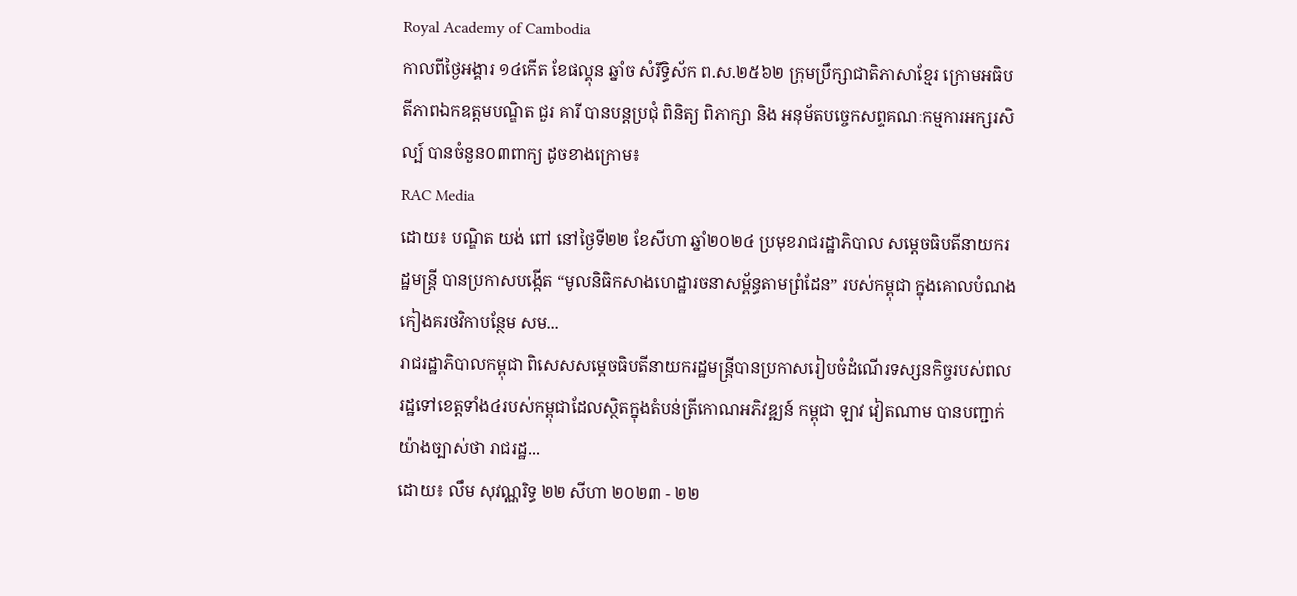Royal Academy of Cambodia
កាលពីថ្ងៃអង្គារ ១៤កើត ខែផល្គុន ឆ្នាំច សំរឹទ្ធិស័ក ព.ស.២៥៦២ ក្រុមប្រឹក្សាជាតិភាសាខ្មែរ ក្រោមអធិបតីភាពឯកឧត្តមបណ្ឌិត ជួរ គារី បានបន្តប្រជុំ ពិនិត្យ ពិភាក្សា និង អនុម័តបច្ចេកសព្ទគណៈកម្មការអក្សរសិល្ប៍ បានចំនួន០៣ពាក្យ ដូចខាងក្រោម៖
RAC Media
ដោយ៖ បណ្ឌិត យង់ ពៅ នៅថ្ងៃទី២២ ខែសីហា ឆ្នាំ២០២៤ ប្រមុខរាជរដ្ឋាភិបាល សម្ដេចធិបតីនាយករដ្ឋមន្ត្រី បានប្រកាសបង្កើត “មូលនិធិកសាងហេដ្ឋារចនាសម្ព័ន្ធតាមព្រំដែន” របស់កម្ពុជា ក្នុងគោលបំណងកៀងគរថវិកាបន្ថែម សម...
រាជរដ្ឋាភិបាលកម្ពុជា ពិសេសសម្ដេចធិបតីនាយករដ្ឋមន្ត្រីបានប្រកាសរៀបចំដំណើរទស្សនកិច្ចរបស់ពលរដ្ឋទៅខេត្តទាំង៤របស់កម្ពុជាដែលស្ថិតក្នុងតំបន់ត្រីកោណអភិវឌ្ឍន៍ កម្ពុជា ឡាវ វៀតណាម បានបញ្ជាក់យ៉ាងច្បាស់ថា រាជរដ្ឋ...
ដោយ៖ លឹម សុវណ្ណរិទ្ធ ២២ សីហា ២០២៣ - ២២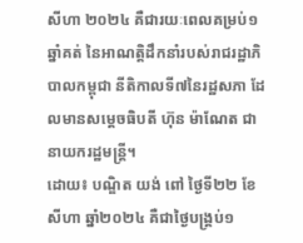សីហា ២០២៤ គឺជារយៈពេលគម្រប់១ឆ្នាំគត់ នៃអាណត្តិដឹកនាំរបស់រាជរដ្ឋាភិបាលកម្ពុជា នីតិកាលទី៧នៃរដ្ឋសភា ដែលមានសម្ដេចធិបតី ហ៊ុន ម៉ាណែត ជានាយករដ្ឋមន្ត្រី។
ដោយ៖ បណ្ឌិត យង់ ពៅ ថ្ងៃទី២២ ខែសីហា ឆ្នាំ២០២៤ គឺជាថ្ងៃបង្គ្រប់១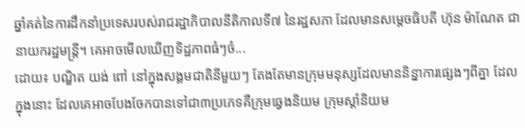ឆ្នាំគត់នៃការដឹកនាំប្រទេសរបស់រាជរដ្ឋាភិបាលនីតិកាលទី៧ នៃរដ្ឋសភា ដែលមានសម្ដេចធិបតី ហ៊ុន ម៉ាណែត ជានាយករដ្ឋមន្ត្រី។ គេអាចមើលឃើញទិដ្ឋភាពធំៗចំ...
ដោយ៖ បណ្ឌិត យង់ ពៅ នៅក្នុងសង្គមជាតិនីមួយៗ តែងតែមានក្រុមមនុស្សដែលមាននិន្នាការផ្សេងៗពីគ្នា ដែលក្នុងនោះ ដែលគេអាចបែងចែកបានទៅជា៣ប្រភេទគឺក្រុមឆ្វេងនិយម ក្រុមស្ដាំនិយម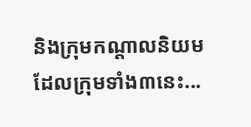និងក្រុមកណ្ដាលនិយម ដែលក្រុមទាំង៣នេះ...